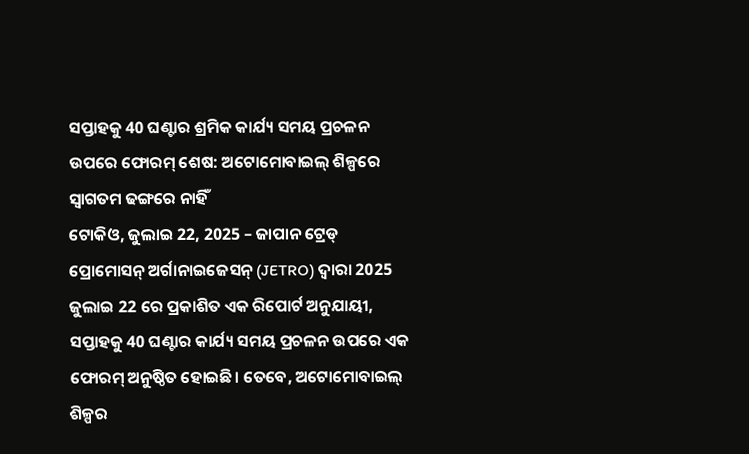ସପ୍ତାହକୁ 40 ଘଣ୍ଟାର ଶ୍ରମିକ କାର୍ଯ୍ୟ ସମୟ ପ୍ରଚଳନ ଉପରେ ଫୋରମ୍ ଶେଷ: ଅଟୋମୋବାଇଲ୍ ଶିଳ୍ପରେ ସ୍ୱାଗତମ ଢଙ୍ଗରେ ନାହିଁ
ଟୋକିଓ, ଜୁଲାଇ 22, 2025 – ଜାପାନ ଟ୍ରେଡ୍ ପ୍ରୋମୋସନ୍ ଅର୍ଗାନାଇଜେସନ୍ (JETRO) ଦ୍ୱାରା 2025 ଜୁଲାଇ 22 ରେ ପ୍ରକାଶିତ ଏକ ରିପୋର୍ଟ ଅନୁଯାୟୀ, ସପ୍ତାହକୁ 40 ଘଣ୍ଟାର କାର୍ଯ୍ୟ ସମୟ ପ୍ରଚଳନ ଉପରେ ଏକ ଫୋରମ୍ ଅନୁଷ୍ଠିତ ହୋଇଛି। ତେବେ, ଅଟୋମୋବାଇଲ୍ ଶିଳ୍ପର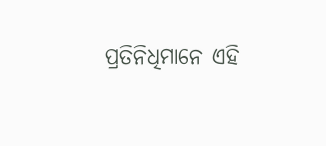ପ୍ରତିନିଧିମାନେ ଏହି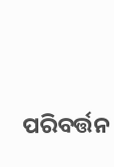ପରିବର୍ତ୍ତନ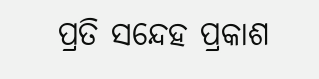ପ୍ରତି ସନ୍ଦେହ ପ୍ରକାଶ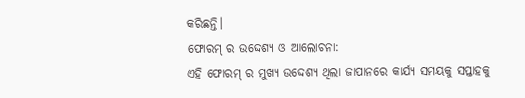କରିଛନ୍ତି।
ଫୋରମ୍ ର ଉଦ୍ଦେଶ୍ୟ ଓ ଆଲୋଚନା:
ଏହି ଫୋରମ୍ ର ମୁଖ୍ୟ ଉଦ୍ଦେଶ୍ୟ ଥିଲା ଜାପାନରେ କାର୍ଯ୍ୟ ସମୟକୁ ସପ୍ତାହକୁ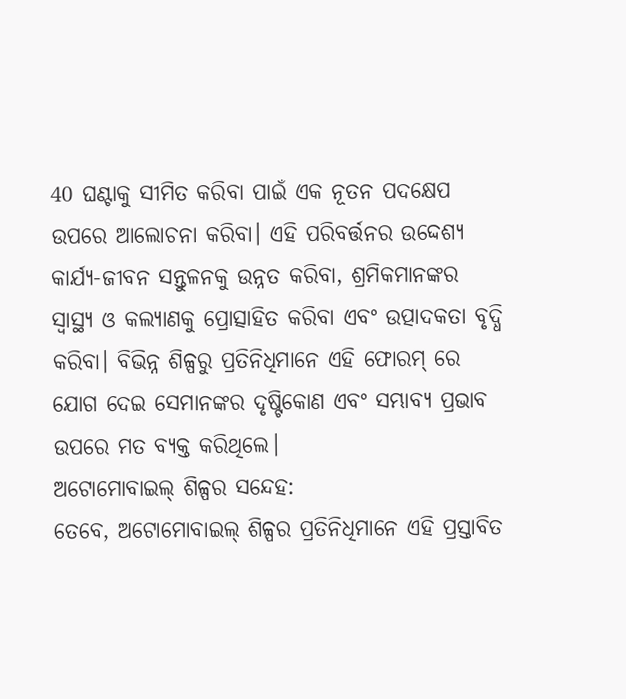40 ଘଣ୍ଟାକୁ ସୀମିତ କରିବା ପାଇଁ ଏକ ନୂତନ ପଦକ୍ଷେପ ଉପରେ ଆଲୋଚନା କରିବା। ଏହି ପରିବର୍ତ୍ତନର ଉଦ୍ଦେଶ୍ୟ କାର୍ଯ୍ୟ-ଜୀବନ ସନ୍ତୁଳନକୁ ଉନ୍ନତ କରିବା, ଶ୍ରମିକମାନଙ୍କର ସ୍ୱାସ୍ଥ୍ୟ ଓ କଲ୍ୟାଣକୁ ପ୍ରୋତ୍ସାହିତ କରିବା ଏବଂ ଉତ୍ପାଦକତା ବୃଦ୍ଧି କରିବା। ବିଭିନ୍ନ ଶିଳ୍ପରୁ ପ୍ରତିନିଧିମାନେ ଏହି ଫୋରମ୍ ରେ ଯୋଗ ଦେଇ ସେମାନଙ୍କର ଦୃଷ୍ଟିକୋଣ ଏବଂ ସମ୍ଭାବ୍ୟ ପ୍ରଭାବ ଉପରେ ମତ ବ୍ୟକ୍ତ କରିଥିଲେ।
ଅଟୋମୋବାଇଲ୍ ଶିଳ୍ପର ସନ୍ଦେହ:
ତେବେ, ଅଟୋମୋବାଇଲ୍ ଶିଳ୍ପର ପ୍ରତିନିଧିମାନେ ଏହି ପ୍ରସ୍ତାବିତ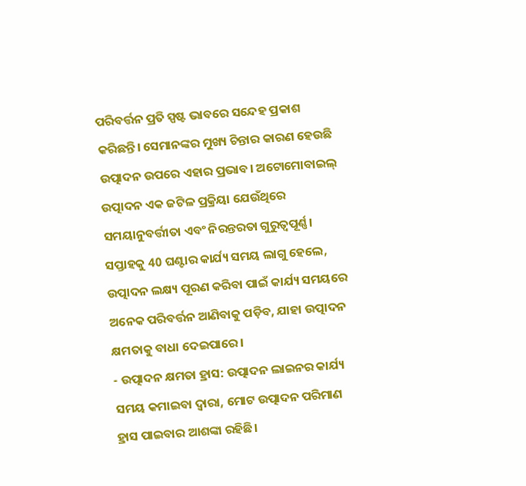ପରିବର୍ତ୍ତନ ପ୍ରତି ସ୍ପଷ୍ଟ ଭାବରେ ସନ୍ଦେହ ପ୍ରକାଶ କରିଛନ୍ତି। ସେମାନଙ୍କର ମୁଖ୍ୟ ଚିନ୍ତାର କାରଣ ହେଉଛି ଉତ୍ପାଦନ ଉପରେ ଏହାର ପ୍ରଭାବ। ଅଟୋମୋବାଇଲ୍ ଉତ୍ପାଦନ ଏକ ଜଟିଳ ପ୍ରକ୍ରିୟା ଯେଉଁଥିରେ ସମୟାନୁବର୍ତ୍ତୀତା ଏବଂ ନିରନ୍ତରତା ଗୁରୁତ୍ୱପୂର୍ଣ୍ଣ। ସପ୍ତାହକୁ 40 ଘଣ୍ଟାର କାର୍ଯ୍ୟ ସମୟ ଲାଗୁ ହେଲେ, ଉତ୍ପାଦନ ଲକ୍ଷ୍ୟ ପୂରଣ କରିବା ପାଇଁ କାର୍ଯ୍ୟ ସମୟରେ ଅନେକ ପରିବର୍ତ୍ତନ ଆଣିବାକୁ ପଡ଼ିବ, ଯାହା ଉତ୍ପାଦନ କ୍ଷମତାକୁ ବାଧା ଦେଇପାରେ।
- ଉତ୍ପାଦନ କ୍ଷମତା ହ୍ରାସ: ଉତ୍ପାଦନ ଲାଇନର କାର୍ଯ୍ୟ ସମୟ କମାଇବା ଦ୍ୱାରା, ମୋଟ ଉତ୍ପାଦନ ପରିମାଣ ହ୍ରାସ ପାଇବାର ଆଶଙ୍କା ରହିଛି।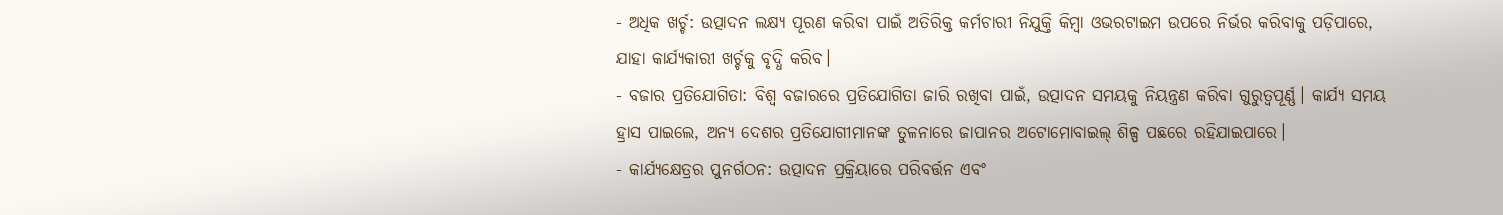- ଅଧିକ ଖର୍ଚ୍ଚ: ଉତ୍ପାଦନ ଲକ୍ଷ୍ୟ ପୂରଣ କରିବା ପାଇଁ ଅତିରିକ୍ତ କର୍ମଚାରୀ ନିଯୁକ୍ତି କିମ୍ବା ଓଭରଟାଇମ ଉପରେ ନିର୍ଭର କରିବାକୁ ପଡ଼ିପାରେ, ଯାହା କାର୍ଯ୍ୟକାରୀ ଖର୍ଚ୍ଚକୁ ବୃଦ୍ଧି କରିବ।
- ବଜାର ପ୍ରତିଯୋଗିତା: ବିଶ୍ୱ ବଜାରରେ ପ୍ରତିଯୋଗିତା ଜାରି ରଖିବା ପାଇଁ, ଉତ୍ପାଦନ ସମୟକୁ ନିୟନ୍ତ୍ରଣ କରିବା ଗୁରୁତ୍ୱପୂର୍ଣ୍ଣ। କାର୍ଯ୍ୟ ସମୟ ହ୍ରାସ ପାଇଲେ, ଅନ୍ୟ ଦେଶର ପ୍ରତିଯୋଗୀମାନଙ୍କ ତୁଳନାରେ ଜାପାନର ଅଟୋମୋବାଇଲ୍ ଶିଳ୍ପ ପଛରେ ରହିଯାଇପାରେ।
- କାର୍ଯ୍ୟକ୍ଷେତ୍ରର ପୁନର୍ଗଠନ: ଉତ୍ପାଦନ ପ୍ରକ୍ରିୟାରେ ପରିବର୍ତ୍ତନ ଏବଂ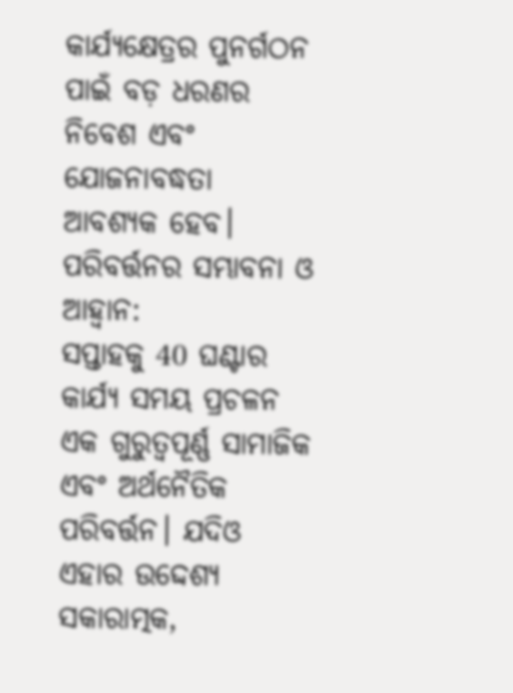କାର୍ଯ୍ୟକ୍ଷେତ୍ରର ପୁନର୍ଗଠନ ପାଇଁ ବଡ଼ ଧରଣର ନିବେଶ ଏବଂ ଯୋଜନାବଦ୍ଧତା ଆବଶ୍ୟକ ହେବ।
ପରିବର୍ତ୍ତନର ସମ୍ଭାବନା ଓ ଆହ୍ୱାନ:
ସପ୍ତାହକୁ 40 ଘଣ୍ଟାର କାର୍ଯ୍ୟ ସମୟ ପ୍ରଚଳନ ଏକ ଗୁରୁତ୍ୱପୂର୍ଣ୍ଣ ସାମାଜିକ ଏବଂ ଅର୍ଥନୈତିକ ପରିବର୍ତ୍ତନ। ଯଦିଓ ଏହାର ଉଦ୍ଦେଶ୍ୟ ସକାରାତ୍ମକ,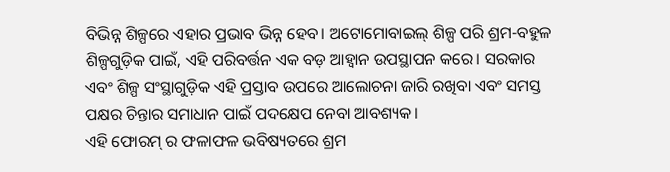ବିଭିନ୍ନ ଶିଳ୍ପରେ ଏହାର ପ୍ରଭାବ ଭିନ୍ନ ହେବ। ଅଟୋମୋବାଇଲ୍ ଶିଳ୍ପ ପରି ଶ୍ରମ-ବହୁଳ ଶିଳ୍ପଗୁଡ଼ିକ ପାଇଁ, ଏହି ପରିବର୍ତ୍ତନ ଏକ ବଡ଼ ଆହ୍ୱାନ ଉପସ୍ଥାପନ କରେ। ସରକାର ଏବଂ ଶିଳ୍ପ ସଂସ୍ଥାଗୁଡ଼ିକ ଏହି ପ୍ରସ୍ତାବ ଉପରେ ଆଲୋଚନା ଜାରି ରଖିବା ଏବଂ ସମସ୍ତ ପକ୍ଷର ଚିନ୍ତାର ସମାଧାନ ପାଇଁ ପଦକ୍ଷେପ ନେବା ଆବଶ୍ୟକ।
ଏହି ଫୋରମ୍ ର ଫଳାଫଳ ଭବିଷ୍ୟତରେ ଶ୍ରମ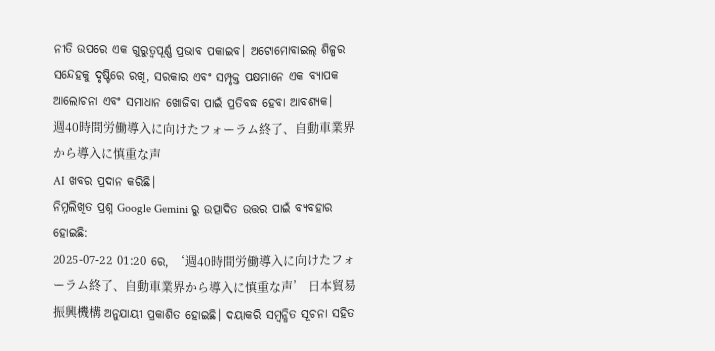ନୀତି ଉପରେ ଏକ ଗୁରୁତ୍ୱପୂର୍ଣ୍ଣ ପ୍ରଭାବ ପକାଇବ। ଅଟୋମୋବାଇଲ୍ ଶିଳ୍ପର ସନ୍ଦେହକୁ ଦୃଷ୍ଟିରେ ରଖି, ସରକାର ଏବଂ ସମ୍ପୃକ୍ତ ପକ୍ଷମାନେ ଏକ ବ୍ୟାପକ ଆଲୋଚନା ଏବଂ ସମାଧାନ ଖୋଜିବା ପାଇଁ ପ୍ରତିବଦ୍ଧ ହେବା ଆବଶ୍ୟକ।
週40時間労働導入に向けたフォーラム終了、自動車業界から導入に慎重な声
AI ଖବର ପ୍ରଦାନ କରିଛି।
ନିମ୍ନଲିଖିତ ପ୍ରଶ୍ନ Google Gemini ରୁ ଉତ୍ପାଦିତ ଉତ୍ତର ପାଇଁ ବ୍ୟବହାର ହୋଇଛି:
2025-07-22 01:20 ରେ, ‘週40時間労働導入に向けたフォーラム終了、自動車業界から導入に慎重な声’ 日本貿易振興機構 ଅନୁଯାୟୀ ପ୍ରକାଶିତ ହୋଇଛି। ଦୟାକରି ସମ୍ବନ୍ଧିତ ସୂଚନା ସହିତ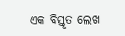ଏକ ବିସ୍ତୃତ ଲେଖ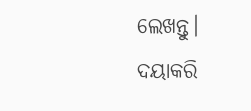ଲେଖନ୍ତୁ। ଦୟାକରି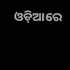ଓଡ଼ିଆରେ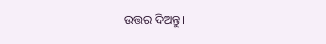ଉତ୍ତର ଦିଅନ୍ତୁ।